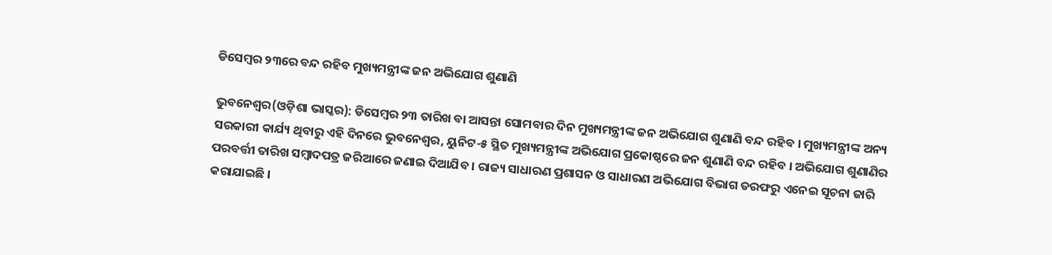ଡିସେମ୍ବର ୨୩ରେ ବନ୍ଦ ରହିବ ମୁଖ୍ୟମନ୍ତ୍ରୀଙ୍କ ଜନ ଅଭିଯୋଗ ଶୁଣାଣି

ଭୁବନେଶ୍ୱର(ଓଡ଼ିଶା ଭାସ୍କର): ଡିସେମ୍ବର ୨୩ ତାରିଖ ବା ଆସନ୍ତା ସୋମବାର ଦିନ ମୁଖ୍ୟମନ୍ତ୍ରୀଙ୍କ ଜନ ଅଭିଯୋଗ ଶୁଣାଣି ବନ୍ଦ ରହିବ । ମୁଖ୍ୟମନ୍ତ୍ରୀଙ୍କ ଅନ୍ୟ ସରକାରୀ କାର୍ଯ୍ୟ ଥିବାରୁ ଏହି ଦିନରେ ଭୁବନେଶ୍ୱର, ୟୁନିଟ-୫ ସ୍ଥିତ ମୁଖ୍ୟମନ୍ତ୍ରୀଙ୍କ ଅଭିଯୋଗ ପ୍ରକୋଷ୍ଠରେ ଜନ ଶୁଣାଣି ବନ୍ଦ ରହିବ । ଅଭିଯୋଗ ଶୁଣାଣିର ପରବର୍ତ୍ତୀ ତାରିଖ ସମ୍ବାଦପତ୍ର ଜରିଆରେ ଜଣାଇ ଦିଆଯିବ । ରାଜ୍ୟ ସାଧାରଣ ପ୍ରଶାସନ ଓ ସାଧାରଣ ଅଭିଯୋଗ ବିଭାଗ ତରଫରୁ ଏନେଇ ସୂଚନା ଜାରି କରାଯାଇଛି ।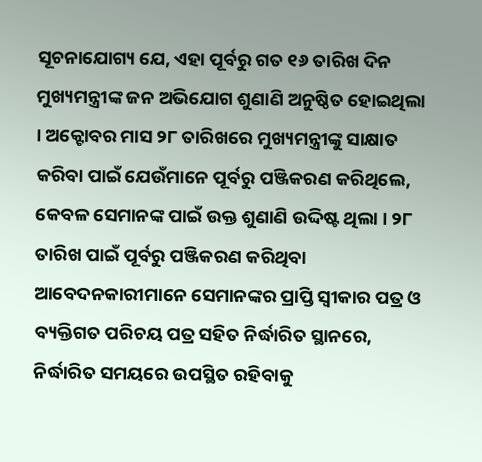ସୂଚନାଯୋଗ୍ୟ ଯେ, ଏହା ପୂର୍ବରୁ ଗତ ୧୬ ତାରିଖ ଦିନ ମୁଖ୍ୟମନ୍ତ୍ରୀଙ୍କ ଜନ ଅଭିଯୋଗ ଶୁଣାଣି ଅନୁଷ୍ଠିତ ହୋଇଥିଲା । ଅକ୍ଟୋବର ମାସ ୨୮ ତାରିଖରେ ମୁଖ୍ୟମନ୍ତ୍ରୀଙ୍କୁ ସାକ୍ଷାତ କରିବା ପାଇଁ ଯେଉଁମାନେ ପୂର୍ବରୁ ପଞ୍ଜିକରଣ କରିଥିଲେ, କେବଳ ସେମାନଙ୍କ ପାଇଁ ଉକ୍ତ ଶୁଣାଣି ଉଦ୍ଦିଷ୍ଟ ଥିଲା । ୨୮ ତାରିଖ ପାଇଁ ପୂର୍ବରୁ ପଞ୍ଜିକରଣ କରିଥିବା ଆବେଦନକାରୀମାନେ ସେମାନଙ୍କର ପ୍ରାପ୍ତି ସ୍ୱୀକାର ପତ୍ର ଓ ବ୍ୟକ୍ତିଗତ ପରିଚୟ ପତ୍ର ସହିତ ନିର୍ଦ୍ଧାରିତ ସ୍ଥାନରେ, ନିର୍ଦ୍ଧାରିତ ସମୟରେ ଉପସ୍ଥିତ ରହିବାକୁ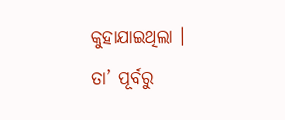କୁହାଯାଇଥିଲା । ତା’ ପୂର୍ବରୁ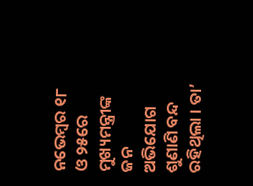ନଭେମ୍ବର ୧୮ ଓ ୨୫ରେ ମୁଖ୍ୟମନ୍ତ୍ରୀଙ୍କ ଜନ ଅଭିଯୋଗ ଶୁଣାଣି ବନ୍ଦ ରହିଥିଲା । ତା’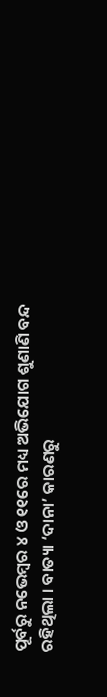ପୂର୍ବରୁ ନଭେମ୍ବର ୪ ଓ ୧୧ରେ ମଧ୍ୟ ଅଭିଯୋଗ ଶୁଣାଣି ବନ୍ଦ ରହିଥିଲା । ବାତ୍ୟା ‘ଦାନା’ କାରଣରୁ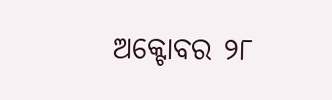ଅକ୍ଟୋବର ୨୮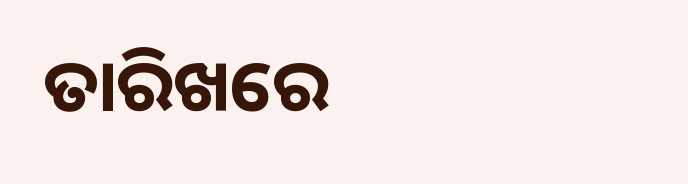ତାରିଖରେ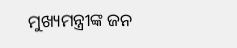ମୁଖ୍ୟମନ୍ତ୍ରୀଙ୍କ ଜନ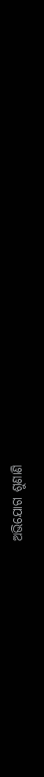ଅଭିଯୋଗ ଶୁଣାଣି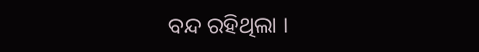ବନ୍ଦ ରହିଥିଲା ।